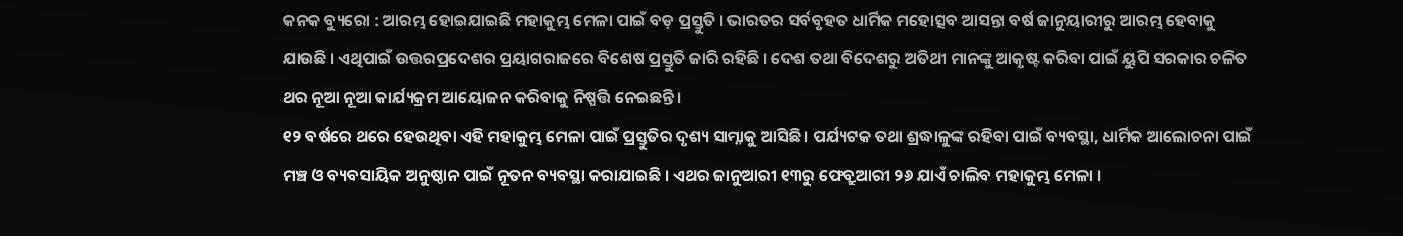କନକ ବ୍ୟୁରୋ : ଆରମ୍ଭ ହୋଇଯାଇଛି ମହାକୁମ୍ଭ ମେଳା ପାଇଁ ବଡ଼ ପ୍ରସ୍ତୁତି । ଭାରତର ସର୍ବବୃହତ ଧାର୍ମିକ ମହୋତ୍ସବ ଆସନ୍ତା ବର୍ଷ ଜାନୁୟାରୀରୁ ଆରମ୍ଭ ହେବାକୁ ଯାଉଛି । ଏଥିପାଇଁ ଉତ୍ତରପ୍ରଦେଶର ପ୍ରୟାଗରାଜରେ ବିଶେଷ ପ୍ରସ୍ତୁତି ଜାରି ରହିଛି । ଦେଶ ତଥା ବିଦେଶରୁ ଅତିଥୀ ମାନଙ୍କୁ ଆକୃଷ୍ଟ କରିବା ପାଇଁ ୟୁପି ସରକାର ଚଳିତ ଥର ନୂଆ ନୂଆ କାର୍ଯ୍ୟକ୍ରମ ଆୟୋଜନ କରିବାକୁ ନିଷ୍ପତ୍ତି ନେଇଛନ୍ତି ।
୧୨ ବର୍ଷରେ ଥରେ ହେଉଥିବା ଏହି ମହାକୁମ୍ଭ ମେଳା ପାଇଁ ପ୍ରସ୍ତୁତିର ଦୃଶ୍ୟ ସାମ୍ନାକୁ ଆସିଛି । ପର୍ଯ୍ୟଟକ ତଥା ଶ୍ରଦ୍ଧାଳୁଙ୍କ ରହିବା ପାଇଁ ବ୍ୟବସ୍ଥା, ଧାର୍ମିକ ଆଲୋଚନା ପାଇଁ ମଞ୍ଚ ଓ ବ୍ୟବସାୟିକ ଅନୁଷ୍ଠାନ ପାଇଁ ନୂତନ ବ୍ୟବସ୍ଥା କରାଯାଇଛି । ଏଥର ଜାନୁଆରୀ ୧୩ରୁ ଫେବ୍ରୁଆରୀ ୨୬ ଯାଏଁ ଚାଲିବ ମହାକୁମ୍ଭ ମେଳା ।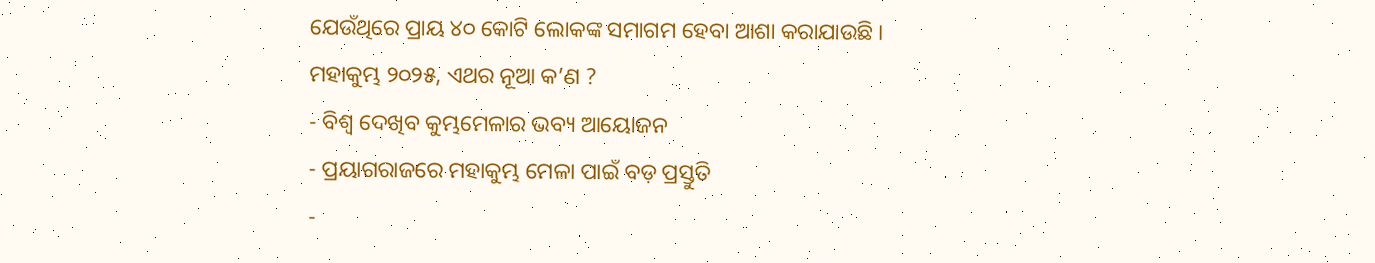ଯେଉଁଥିରେ ପ୍ରାୟ ୪୦ କୋଟି ଲୋକଙ୍କ ସମାଗମ ହେବା ଆଶା କରାଯାଉଛି ।
ମହାକୁମ୍ଭ ୨୦୨୫, ଏଥର ନୂଆ କ’ଣ ?
- ବିଶ୍ୱ ଦେଖିବ କୁମ୍ଭମେଳାର ଭବ୍ୟ ଆୟୋଜନ
- ପ୍ରୟାଗରାଜରେ ମହାକୁମ୍ଭ ମେଳା ପାଇଁ ବଡ଼ ପ୍ରସ୍ତୁତି
-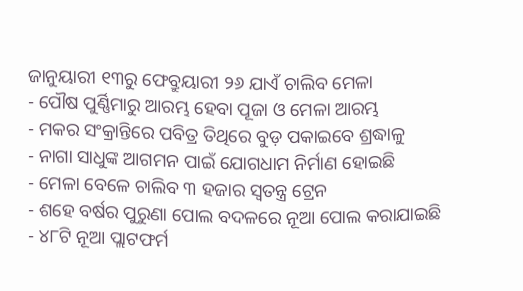ଜାନୁୟାରୀ ୧୩ରୁ ଫେବ୍ରୁୟାରୀ ୨୬ ଯାଏଁ ଚାଲିବ ମେଳା
- ପୌଷ ପୁର୍ଣ୍ଣିମାରୁ ଆରମ୍ଭ ହେବା ପୂଜା ଓ ମେଳା ଆରମ୍ଭ
- ମକର ସଂକ୍ରାନ୍ତିରେ ପବିତ୍ର ତିଥିରେ ବୁଡ଼ ପକାଇବେ ଶ୍ରଦ୍ଧାଳୁ
- ନାଗା ସାଧୁଙ୍କ ଆଗମନ ପାଇଁ ଯୋଗଧାମ ନିର୍ମାଣ ହୋଇଛି
- ମେଳା ବେଳେ ଚାଲିବ ୩ ହଜାର ସ୍ୱତନ୍ତ୍ର ଟ୍ରେନ
- ଶହେ ବର୍ଷର ପୁରୁଣା ପୋଲ ବଦଳରେ ନୂଆ ପୋଲ କରାଯାଇଛି
- ୪୮ଟି ନୂଆ ପ୍ଲାଟଫର୍ମ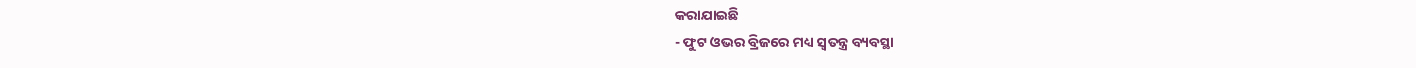କରାଯାଇଛି
- ଫୁଟ ଓଭର ବ୍ରିଜରେ ମଧ୍ୟ ସ୍ୱତନ୍ତ୍ର ବ୍ୟବସ୍ଥା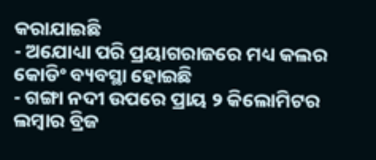କରାଯାଇଛି
- ଅଯୋଧ୍ୟା ପରି ପ୍ରୟାଗରାଜରେ ମଧ୍ୟ କଲର କୋଡିଂ ବ୍ୟବସ୍ଥା ହୋଇଛି
- ଗଙ୍ଗା ନଦୀ ଉପରେ ପ୍ରାୟ ୨ କିଲୋମିଟର ଲମ୍ବାର ବ୍ରିଜ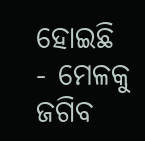ହୋଇଛି
- ମେଳକୁ ଜଗିବ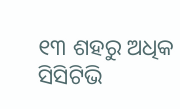୧୩ ଶହରୁ ଅଧିକ ସିସିଟିଭି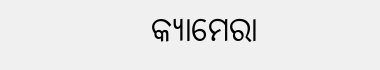କ୍ୟାମେରା